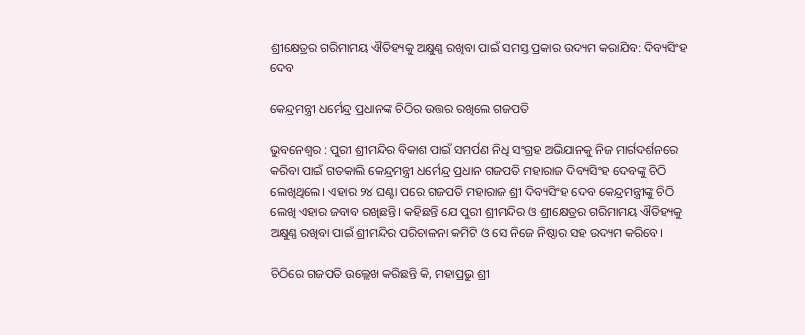ଶ୍ରୀକ୍ଷେତ୍ରର ଗରିମାମୟ ଐତିହ୍ୟକୁ ଅକ୍ଷୁଣ୍ଣ ରଖିବା ପାଇଁ ସମସ୍ତ ପ୍ରକାର ଉଦ୍ୟମ କରାଯିବ: ଦିବ୍ୟସିଂହ ଦେବ

କେନ୍ଦ୍ରମନ୍ତ୍ରୀ ଧର୍ମେନ୍ଦ୍ର ପ୍ରଧାନଙ୍କ ଚିଠିର ଉତ୍ତର ରଖିଲେ ଗଜପତି

ଭୁବନେଶ୍ବର : ପୁରୀ ଶ୍ରୀମନ୍ଦିର ବିକାଶ ପାଇଁ ସମର୍ପଣ ନିଧି ସଂଗ୍ରହ ଅଭିଯାନକୁ ନିଜ ମାର୍ଗଦର୍ଶନରେ କରିବା ପାଇଁ ଗତକାଲି କେନ୍ଦ୍ରମନ୍ତ୍ରୀ ଧର୍ମେନ୍ଦ୍ର ପ୍ରଧାନ ଗଜପତି ମହାରାଜ ଦିବ୍ୟସିଂହ ଦେବଙ୍କୁ ଚିଠି ଲେଖିଥିଲେ। ଏହାର ୨୪ ଘଣ୍ଟା ପରେ ଗଜପତି ମହାରାଜ ଶ୍ରୀ ଦିବ୍ୟସିଂହ ଦେବ କେନ୍ଦ୍ରମନ୍ତ୍ରୀଙ୍କୁ ଚିଠି ଲେଖି ଏହାର ଜବାବ ରଖିଛନ୍ତି। କହିଛନ୍ତି ଯେ ପୁରୀ ଶ୍ରୀମନ୍ଦିର ଓ ଶ୍ରୀକ୍ଷେତ୍ରର ଗରିମାମୟ ଐତିହ୍ୟକୁ ଅକ୍ଷୁଣ୍ଣ ରଖିବା ପାଇଁ ଶ୍ରୀମନ୍ଦିର ପରିଚାଳନା କମିଟି ଓ ସେ ନିଜେ ନିଷ୍ଠାର ସହ ଉଦ୍ୟମ କରିବେ।

ଚିଠିରେ ଗଜପତି ଉଲ୍ଲେଖ କରିଛନ୍ତି କି, ମହାପ୍ରଭୁ ଶ୍ରୀ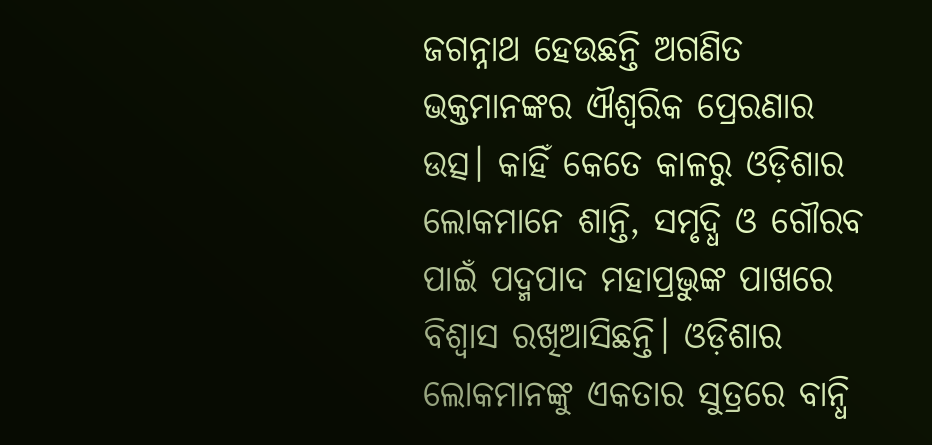ଜଗନ୍ନାଥ ହେଉଛନ୍ତି ଅଗଣିତ ଭକ୍ତମାନଙ୍କର ଐଶ୍ବରିକ ପ୍ରେରଣାର ଉତ୍ସ। କାହିଁ କେତେ କାଳରୁ ଓଡ଼ିଶାର ଲୋକମାନେ ଶାନ୍ତି, ସମୃଦ୍ଧି ଓ ଗୌରବ ପାଇଁ ପଦ୍ମପାଦ ମହାପ୍ରଭୁଙ୍କ ପାଖରେ ବିଶ୍ବାସ ରଖିଆସିଛନ୍ତି। ଓଡ଼ିଶାର ଲୋକମାନଙ୍କୁ ଏକତାର ସୁତ୍ରରେ ବାନ୍ଧି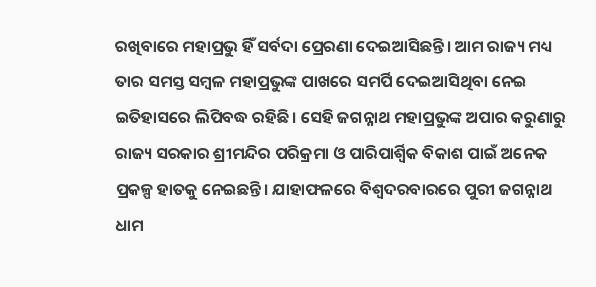ରଖିବାରେ ମହାପ୍ରଭୁ ହିଁ ସର୍ବଦା ପ୍ରେରଣା ଦେଇଆସିଛନ୍ତି। ଆମ ରାଜ୍ୟ ମଧ୍ୟ ତାର ସମସ୍ତ ସମ୍ବଳ ମହାପ୍ରଭୁଙ୍କ ପାଖରେ ସମର୍ପି ଦେଇଆସିଥିବା ନେଇ ଇତିହାସରେ ଲିପିବଦ୍ଧ ରହିଛି। ସେହି ଜଗନ୍ନାଥ ମହାପ୍ରଭୁଙ୍କ ଅପାର କରୁଣାରୁ ରାଜ୍ୟ ସରକାର ଶ୍ରୀମନ୍ଦିର ପରିକ୍ରମା ଓ ପାରିପାର୍ଶ୍ବିକ ବିକାଶ ପାଇଁ ଅନେକ ପ୍ରକଳ୍ପ ହାତକୁ ନେଇଛନ୍ତି। ଯାହାଫଳରେ ବିଶ୍ବଦରବାରରେ ପୁରୀ ଜଗନ୍ନାଥ ଧାମ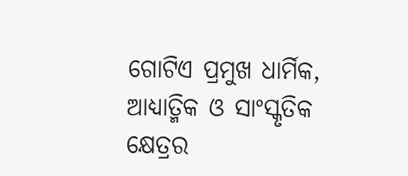ଗୋଟିଏ ପ୍ରମୁଖ ଧାର୍ମିକ, ଆଧ୍ୟାତ୍ମିକ ଓ ସାଂସ୍କୃତିକ କ୍ଷେତ୍ରର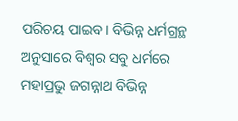ପରିଚୟ ପାଇବ। ବିଭିନ୍ନ ଧର୍ମଗ୍ରନ୍ଥ ଅନୁସାରେ ବିଶ୍ବର ସବୁ ଧର୍ମରେ ମହାପ୍ରଭୁ ଜଗନ୍ନାଥ ବିଭିନ୍ନ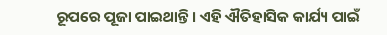ରୂପରେ ପୂଜା ପାଇଥାନ୍ତି। ଏହି ଐତିହାସିକ କାର୍ଯ୍ୟ ପାଇଁ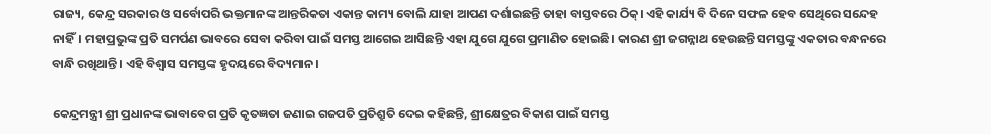ରାଜ୍ୟ, କେନ୍ଦ୍ର ସରକାର ଓ ସର୍ବୋପରି ଭକ୍ତମାନଙ୍କ ଆନ୍ତରିକତା ଏକାନ୍ତ କାମ୍ୟ ବୋଲି ଯାହା ଆପଣ ଦର୍ଶାଇଛନ୍ତି ତାହା ବାସ୍ତବରେ ଠିକ୍‌। ଏହି କାର୍ଯ୍ୟ ବି ଦିନେ ସଫଳ ହେବ ସେଥିରେ ସନ୍ଦେହ ନାହିଁ। ମହାପ୍ରଭୁଙ୍କ ପ୍ରତି ସମର୍ପଣ ଭାବରେ ସେବା କରିବା ପାଇଁ ସମସ୍ତ ଆଗେଇ ଆସିଛନ୍ତି ଏହା ଯୁଗେ ଯୁଗେ ପ୍ରମାଣିତ ହୋଇଛି। କାରଣ ଶ୍ରୀ ଜଗନ୍ନାଥ ହେଉଛନ୍ତି ସମସ୍ତଙ୍କୁ ଏକତାର ବନ୍ଧନରେ ବାନ୍ଧି ରଖିଥାନ୍ତି। ଏହି ବିଶ୍ବାସ ସମସ୍ତଙ୍କ ହୃଦୟରେ ବିଦ୍ୟମାନ।

କେନ୍ଦ୍ରମନ୍ତ୍ରୀ ଶ୍ରୀ ପ୍ରଧାନଙ୍କ ଭାବାବେଗ ପ୍ରତି କୃତଜ୍ଞତା ଜଣାଇ ଗଜପତି ପ୍ରତିଶ୍ରୁତି ଦେଇ କହିଛନ୍ତି, ଶ୍ରୀକ୍ଷେତ୍ରର ବିକାଶ ପାଇଁ ସମସ୍ତ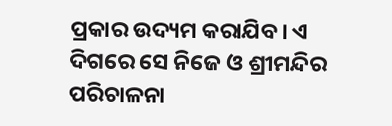ପ୍ରକାର ଉଦ୍ୟମ କରାଯିବ। ଏ ଦିଗରେ ସେ ନିଜେ ଓ ଶ୍ରୀମନ୍ଦିର ପରିଚାଳନା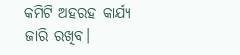କମିଟି ଅହରହ କାର୍ଯ୍ୟ ଜାରି ରଖିବ।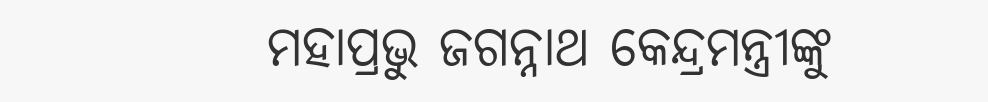ମହାପ୍ରଭୁ ଜଗନ୍ନାଥ କେନ୍ଦ୍ରମନ୍ତ୍ରୀଙ୍କୁ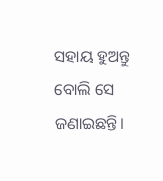ସହାୟ ହୁଅନ୍ତୁ ବୋଲି ସେ ଜଣାଇଛନ୍ତି।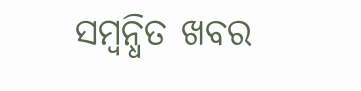ସମ୍ବନ୍ଧିତ ଖବର